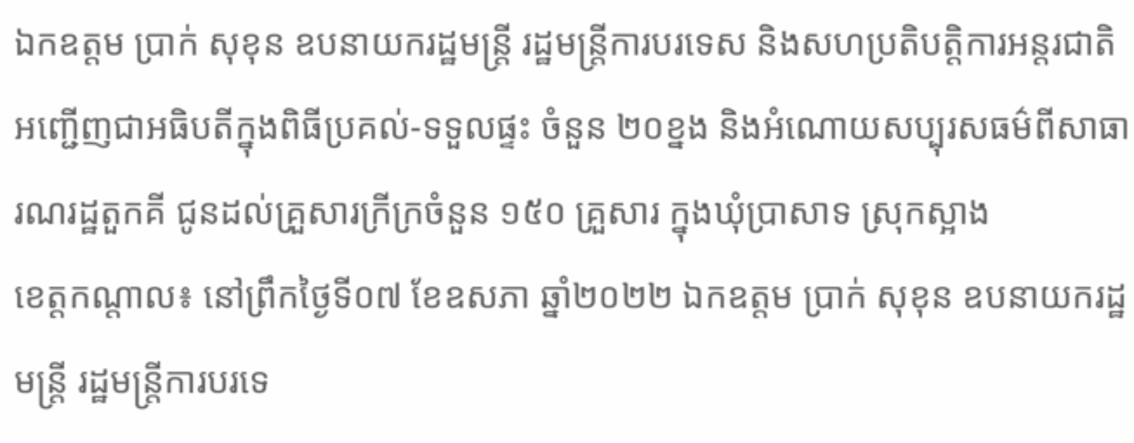ឯកឧត្តម ប្រាក់ សុខុន ឧបនាយករដ្ឋមន្រ្តី រដ្ឋមន្រ្តីការបរទេស និងសហប្រតិបត្តិការអន្តរជាតិ អញ្ជើញជាអធិបតីក្នុងពិធីប្រគល់-ទទួលផ្ទះ ចំនួន ២០ខ្នង និងអំណោយសប្បុរសធម៌ពីសាធារណរដ្ឋតួកគី ជូនដល់គ្រួសារក្រីក្រចំនួន ១៥០ គ្រួសារ ក្នុងឃុំប្រាសាទ ស្រុកស្អាង
ខេត្តកណ្តាល៖ នៅព្រឹកថ្ងៃទី០៧ ខែឧសភា ឆ្នាំ២០២២ ឯកឧត្តម ប្រាក់ សុខុន ឧបនាយករដ្ឋមន្រ្តី រដ្ឋមន្រ្តីការបរទេ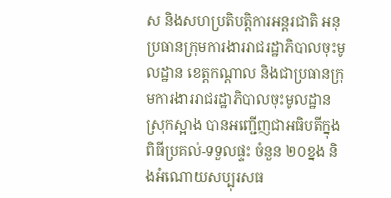ស និងសហប្រតិបត្តិការអន្តរជាតិ អនុប្រធានក្រុមការងាររាជរដ្ឋាភិបាលចុះមូលដ្ឋាន ខេត្តកណ្តាល និងជាប្រធានក្រុមការងាររាជរដ្ឋាភិបាលចុះមូលដ្ឋាន ស្រុកស្អាង បានអញ្ជើញជាអធិបតីក្នុងពិធីប្រគល់-ទទួលផ្ទះ ចំនួន ២០ខ្នង និងអំណោយសប្បុរសធ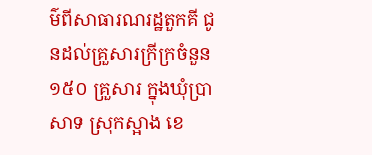ម៌ពីសាធារណរដ្ឋតួកគី ជូនដល់គ្រួសារក្រីក្រចំនួន ១៥០ គ្រួសារ ក្នុងឃុំប្រាសាទ ស្រុកស្អាង ខេ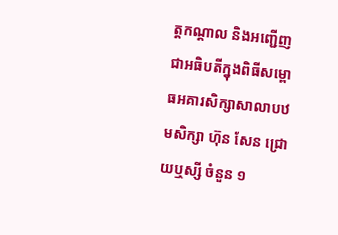ត្តកណ្តាល និងអញ្ជើញជាអធិបតីក្នុងពិធីសម្ពោធអគារសិក្សាសាលាបឋមសិក្សា ហ៊ុន សែន ជ្រោយឬស្សី ចំនួន ១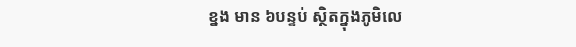ខ្នង មាន ៦បន្ទប់ ស្ថិតក្នុងភូមិលេ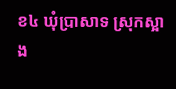ខ៤ ឃុំប្រាសាទ ស្រុកស្អាង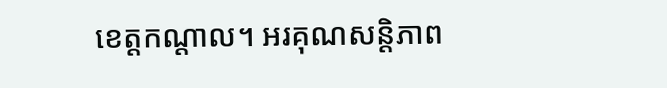ខេត្តកណ្តាល។ អរគុណសន្តិភាព